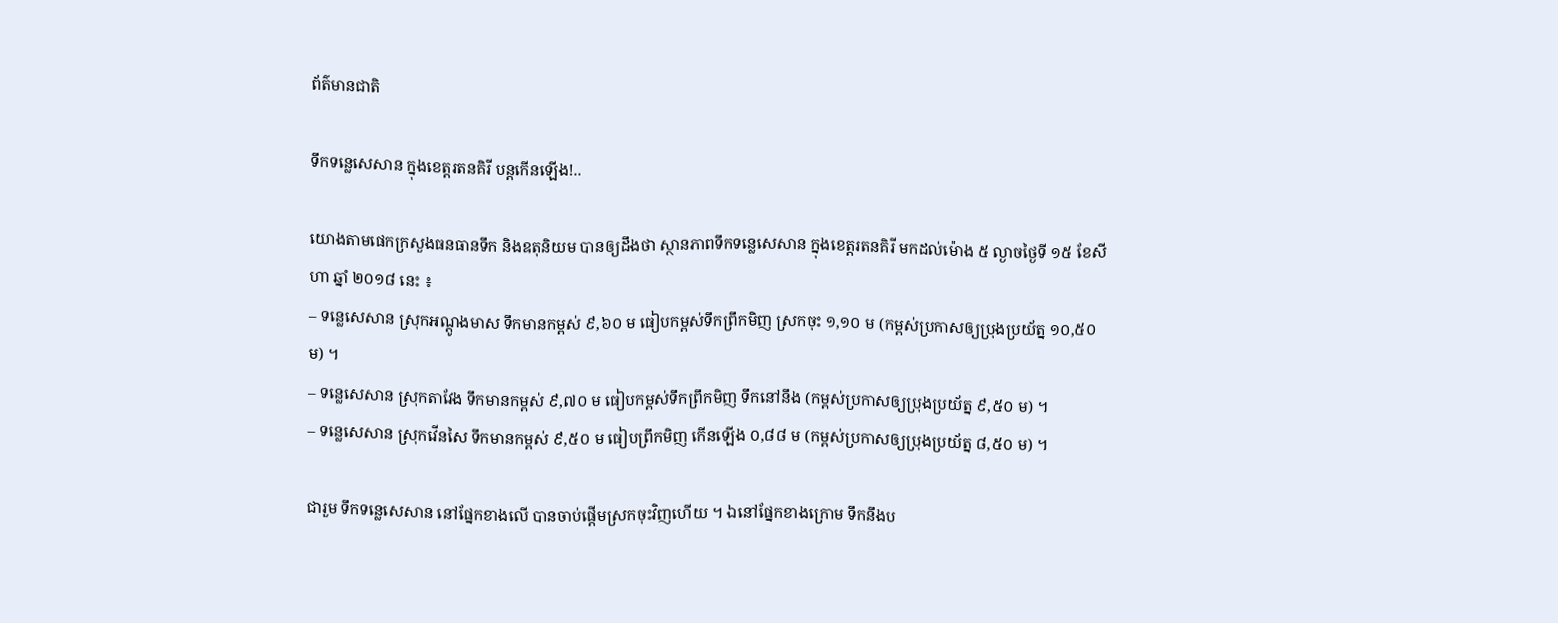ព័ត៌មានជាតិ

ទឹកទន្លេសេសាន ក្នុងខេត្តរតនគិរី បន្តកើនឡើង!..

យោងតាមផេកក្រសួងធនធានទឹក និងឧតុនិយម បានឲ្យដឹងថា ស្ថានភាពទឹកទន្លេសេសាន ក្នុងខេត្តរតនគិរី មកដល់ម៉ោង ៥ ល្ងាចថ្ងៃទី ១៥ ខែសីហា ឆ្នាំ ២០១៨ នេះ ៖
– ទន្លេសេសាន ស្រុកអណ្តូងមាស ទឹកមានកម្ពស់ ៩,៦០ ម ធៀបកម្ពស់ទឹកព្រឹកមិញ ស្រកចុះ ១,១០ ម (កម្ពស់ប្រកាសឲ្យប្រុងប្រយ័ត្ន ១០,៥០ ម) ។
– ទន្លេសេសាន ស្រុកតាវែង ទឹកមានកម្ពស់ ៩,៧០ ម ធៀបកម្ពស់ទឹកព្រឹកមិញ ទឹកនៅនឹង (កម្ពស់ប្រកាសឲ្យប្រុងប្រយ័ត្ន ៩,៥០ ម) ។
– ទន្លេសេសាន ស្រុកវើនសៃ ទឹកមានកម្ពស់ ៩,៥០ ម ធៀបព្រឹកមិញ កើនឡើង ០,៨៨ ម (កម្ពស់ប្រកាសឲ្យប្រុងប្រយ័ត្ន ៨,៥០ ម) ។

ជារួម ទឹកទន្លេសេសាន នៅផ្នែកខាងលើ បានចាប់ផ្តើមស្រកចុះវិញហើយ ។ ឯនៅផ្នែកខាងក្រោម ទឹកនឹងប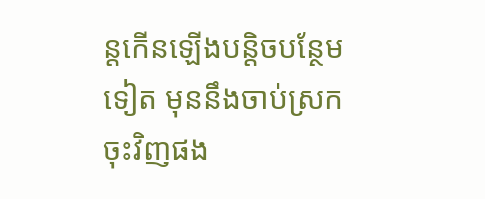ន្តកើនឡើងបន្តិចបន្ថែមទៀត មុននឹងចាប់ស្រកចុះវិញផង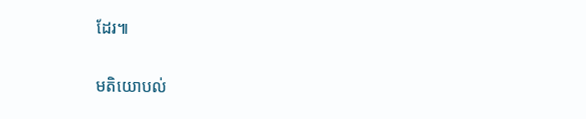ដែរ៕

មតិយោបល់